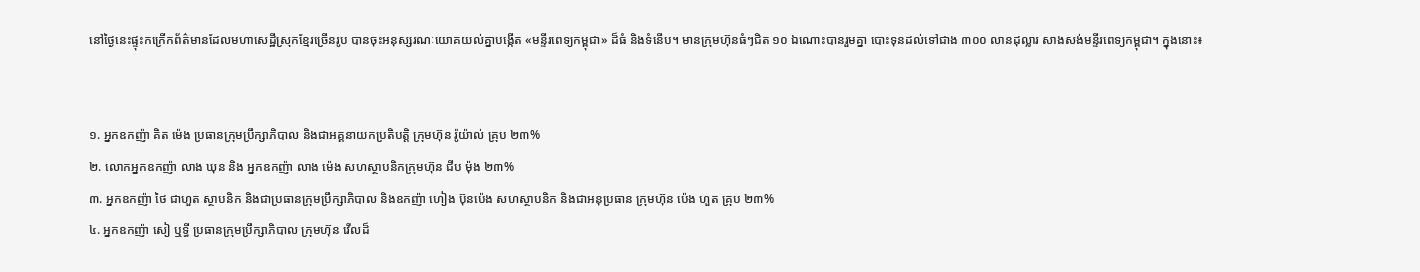នៅថ្ងៃនេះផ្ទុះកក្រើកព័ត៌មានដែលមហាសេដ្ឋីស្រុកខ្មែរច្រើនរូប បានចុះអនុស្សរណៈយោគយល់គ្នាបង្កើត «មន្ទីរពេទ្យកម្ពុជា» ដ៏ធំ និងទំនើប។ មានក្រុមហ៊ុនធំៗជិត ១០ ឯណោះបានរួមគ្នា បោះទុនដល់ទៅជាង ៣០០ លានដុល្លារ សាងសង់មន្ទីរពេទ្យកម្ពុជា។ ក្នុងនោះ៖


១. អ្នកឧកញ៉ា គិត ម៉េង ប្រធានក្រុមប្រឹក្សាភិបាល និងជាអគ្គនាយកប្រតិបត្តិ ក្រុមហ៊ុន រ៉ូយ៉ាល់ គ្រុប ២៣%
២. លោកអ្នកឧកញ៉ា លាង ឃុន និង អ្នកឧកញ៉ា លាង ម៉េង សហស្ថាបនិកក្រុមហ៊ុន ជីប ម៉ុង ២៣%
៣. អ្នកឧកញ៉ា ថៃ ជាហួត ស្ថាបនិក និងជាប្រធានក្រុមប្រឹក្សាភិបាល និងឧកញ៉ា ហៀង ប៊ុនប៉េង សហស្ថាបនិក និងជាអនុប្រធាន ក្រុមហ៊ុន ប៉េង ហួត គ្រុប ២៣%
៤. អ្នកឧកញ៉ា សៀ ឬទ្ធី ប្រធានក្រុមប្រឹក្សាភិបាល ក្រុមហ៊ុន វើលដ៏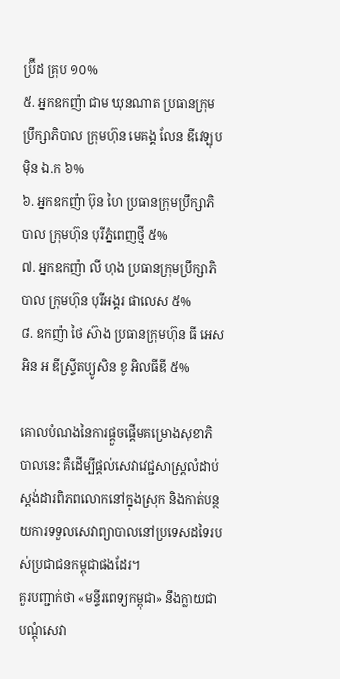ប្រ៊ីដ គ្រុប ១០%
៥. អ្នកឧកញ៉ា ជាម ឃុនណាត ប្រធានក្រុមប្រឹក្សាភិបាល ក្រុមហ៊ុន មេគង្គ លែន ឌីវេឡុបម៉ិន ឯ.ក ៦%
៦. អ្នកឧកញ៉ា ប៊ុន ហៃ ប្រធានក្រុមប្រឹក្សាភិបាល ក្រុមហ៊ុន បុរីភ្នំពេញថ្មី ៥%
៧. អ្នកឧកញ៉ា លី ហុង ប្រធានក្រុមប្រឹក្សាភិបាល ក្រុមហ៊ុន បុរីអង្គរ ផាលេស ៥%
៨. ឧកញ៉ា ថៃ ស៊ាង ប្រធានក្រុមហ៊ុន ធី អេស អិន អ ឌីស្ទ្រីតប្យូសិន ខូ អិលធីឌី ៥%

គោលបំណងនៃការផ្ដួចផ្ដើមគម្រោងសុខាភិបាលនេះ គឺដើម្បីផ្ដល់សេវាវេជ្ជសាស្ត្រលំដាប់ស្តង់ដារពិភពលោកនៅក្នុងស្រុក និងកាត់បន្ថយការទទួលសេវាព្យាបាលនៅប្រទេសដទៃរបស់ប្រជាជនកម្ពុជាផងដែរ។
គួរបញ្ជាក់ថា «មន្ទីរពេទ្យកម្ពុជា» នឹងក្លាយជាបណ្ដុំសេវា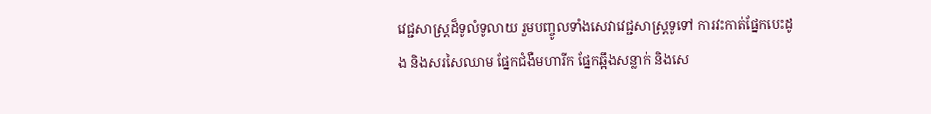វេជ្ជសាស្ត្រដ៏ទូលំទូលាយ រួមបញ្ចូលទាំងសេវាវេជ្ជសាស្ត្រទូទៅ ការវះកាត់ផ្នែកបេះដូង និងសរសៃឈាម ផ្នែកជំងឺមហារីក ផ្នែកឆ្អឹងសន្លាក់ និងសេ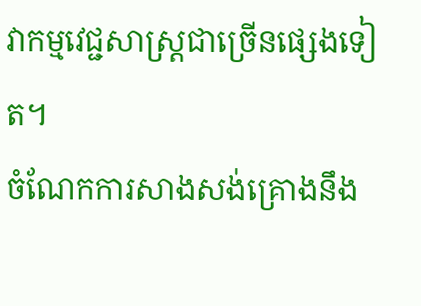វាកម្មវេជ្ជសាស្ត្រជាច្រើនផ្សេងទៀត។
ចំណែកការសាងសង់គ្រោងនឹង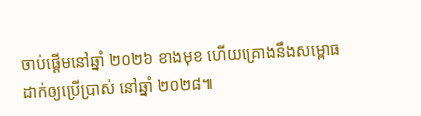ចាប់ផ្ដើមនៅឆ្នាំ ២០២៦ ខាងមុខ ហើយគ្រោងនឹងសម្ពោធដាក់ឲ្យប្រើប្រាស់ នៅឆ្នាំ ២០២៨៕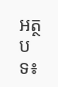អត្ថបទ៖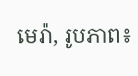មេរ៉ា, រូបភាព៖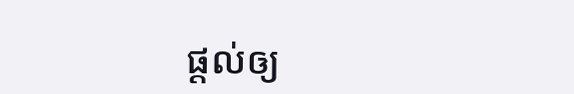ផ្ដល់ឲ្យ